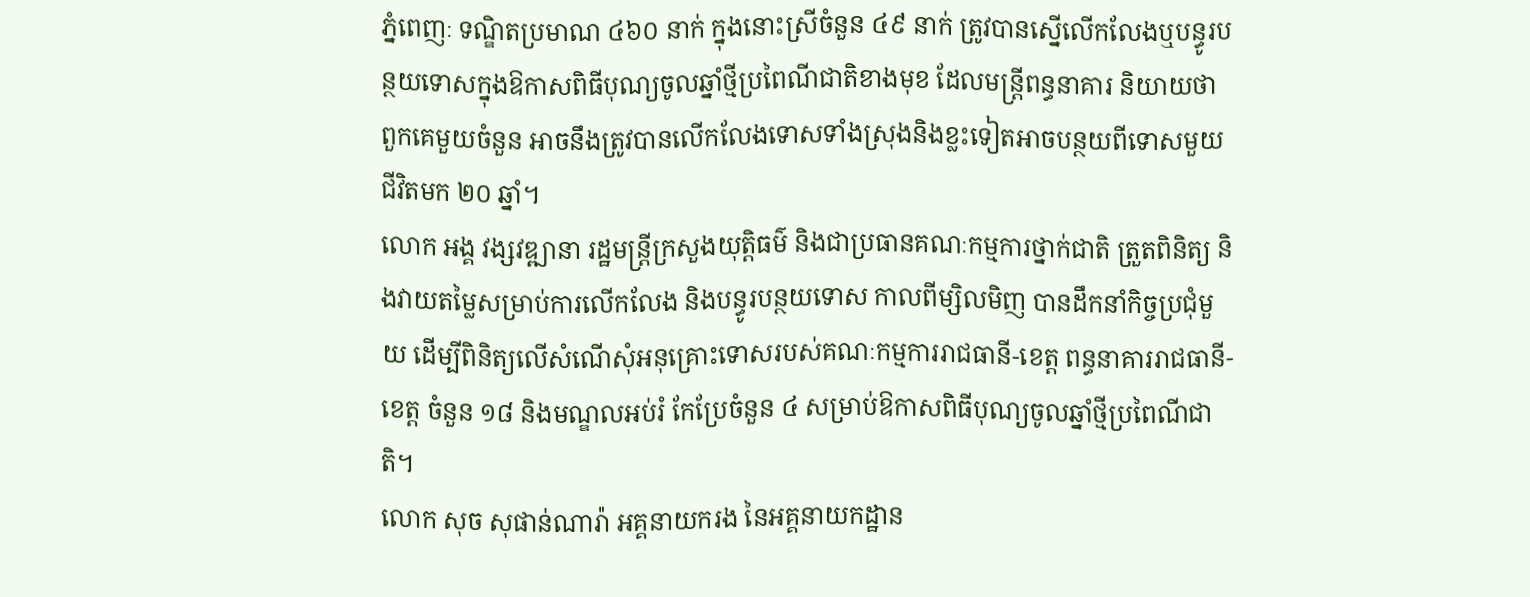ភ្នំពេញៈ ទណ្ឌិតប្រមាណ ៤៦០ នាក់ ក្នុងនោះស្រីចំនួន ៤៩ នាក់ ត្រូវបានស្នើលើកលែងឬបន្ធូរបន្ថយទោសក្នុងឱកាសពិធីបុណ្យចូលឆ្នាំថ្មីប្រពៃណីជាតិខាងមុខ ដែលមន្ត្រីពន្ធនាគារ និយាយថា ពួកគេមួយចំនួន អាចនឹងត្រូវបានលើកលែងទោសទាំងស្រុងនិងខ្លះទៀតអាចបន្ថយពីទោសមួយជីវិតមក ២០ ឆ្នាំ។
លោក អង្គ វង្សវឌ្ឍានា រដ្ឋមន្ត្រីក្រសួងយុត្តិធម៌ និងជាប្រធានគណៈកម្មការថ្នាក់ជាតិ ត្រួតពិនិត្យ និងវាយតម្លៃសម្រាប់ការលើកលែង និងបន្ធូរបន្ថយទោស កាលពីម្សិលមិញ បានដឹកនាំកិច្ចប្រជុំមួយ ដើម្បីពិនិត្យលើសំណើសុំអនុគ្រោះទោសរបស់គណៈកម្មការរាជធានី-ខេត្ត ពន្ធនាគាររាជធានី-ខេត្ត ចំនួន ១៨ និងមណ្ឌលអប់រំ កែប្រែចំនួន ៤ សម្រាប់ឱកាសពិធីបុណ្យចូលឆ្នាំថ្មីប្រពៃណីជាតិ។
លោក សុច សុផាន់ណារ៉ា អគ្គនាយករង នៃអគ្គនាយកដ្ឋាន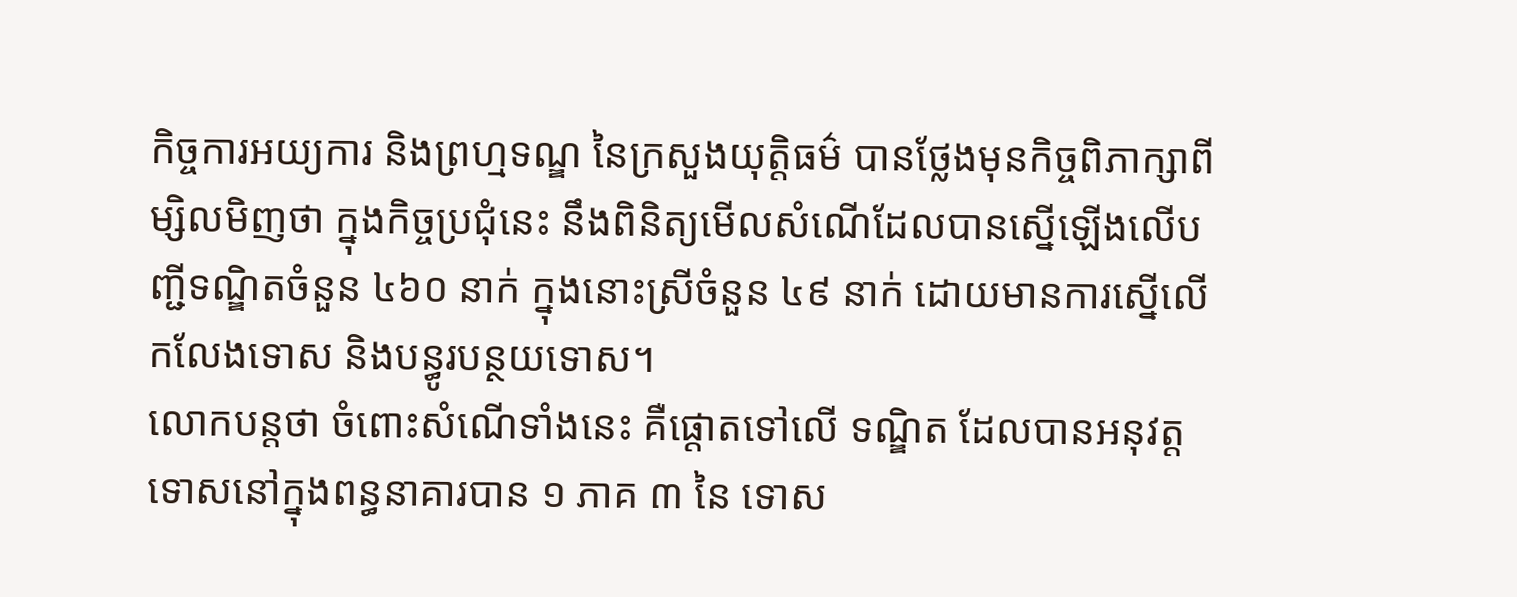កិច្ចការអយ្យការ និងព្រហ្មទណ្ឌ នៃក្រសួងយុត្តិធម៌ បានថ្លែងមុនកិច្ចពិភាក្សាពីម្សិលមិញថា ក្នុងកិច្ចប្រជុំនេះ នឹងពិនិត្យមើលសំណើដែលបានស្នើឡើងលើបញ្ជីទណ្ឌិតចំនួន ៤៦០ នាក់ ក្នុងនោះស្រីចំនួន ៤៩ នាក់ ដោយមានការស្នើលើកលែងទោស និងបន្ធូរបន្ថយទោស។
លោកបន្តថា ចំពោះសំណើទាំងនេះ គឺផ្តោតទៅលើ ទណ្ឌិត ដែលបានអនុវត្តទោសនៅក្នុងពន្ធនាគារបាន ១ ភាគ ៣ នៃ ទោស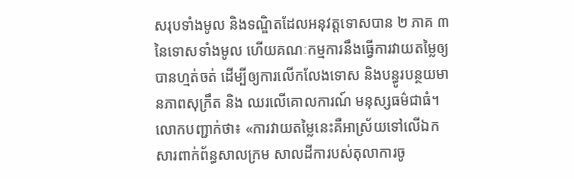សរុបទាំងមូល និងទណ្ឌិតដែលអនុវត្តទោសបាន ២ ភាគ ៣ នៃទោសទាំងមូល ហើយគណៈកម្មការនឹងធ្វើការវាយតម្លៃឲ្យបានហ្មត់ចត់ ដើម្បីឲ្យការលើកលែងទោស និងបន្ធូរបន្ថយមានភាពសុក្រឹត និង ឈរលើគោលការណ៍ មនុស្សធម៌ជាធំ។
លោកបញ្ជាក់ថា៖ «ការវាយតម្លៃនេះគឺអាស្រ័យទៅលើឯកសារពាក់ព័ន្ធសាលក្រម សាលដីការបស់តុលាការចូ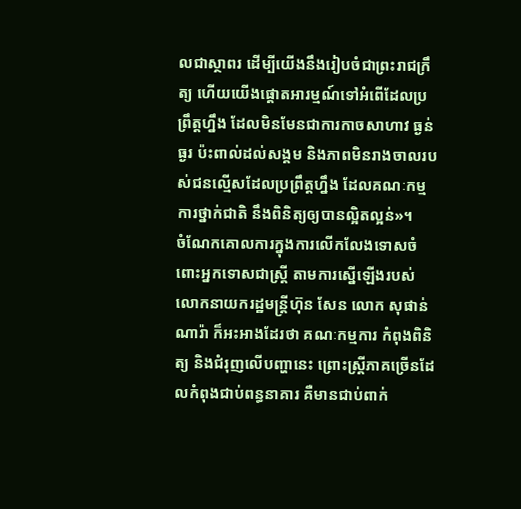លជាស្ថាពរ ដើម្បីយើងនឹងរៀបចំជាព្រះរាជក្រឹត្យ ហើយយើងផ្តោតអារម្មណ៍ទៅអំពើដែលប្រព្រឹត្តហ្នឹង ដែលមិនមែនជាការកាចសាហាវ ធ្ងន់ធ្ងរ ប៉ះពាល់ដល់សង្គម និងភាពមិនរាងចាលរបស់ជនល្មើសដែលប្រព្រឹត្តហ្នឹង ដែលគណៈកម្មការថ្នាក់ជាតិ នឹងពិនិត្យឲ្យបានល្អិតល្អន់»។
ចំណែកគោលការក្នុងការលើកលែងទោសចំពោះអ្នកទោសជាស្ត្រី តាមការស្នើឡើងរបស់លោកនាយករដ្ឋមន្ត្រីហ៊ុន សែន លោក សុផាន់ណារ៉ា ក៏អះអាងដែរថា គណៈកម្មការ កំពុងពិនិត្យ និងជំរុញលើបញ្ហានេះ ព្រោះស្ត្រីភាគច្រើនដែលកំពុងជាប់ពន្ធនាគារ គឺមានជាប់ពាក់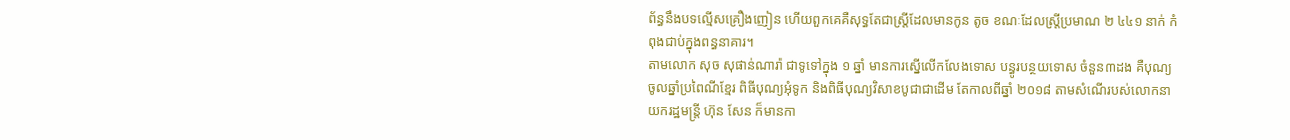ព័ន្ធនឹងបទល្មើសគ្រឿងញៀន ហើយពួកគេគឺសុទ្ធតែជាស្ត្រីដែលមានកូន តូច ខណៈដែលស្ត្រីប្រមាណ ២ ៤៤១ នាក់ កំពុងជាប់ក្នុងពន្ធនាគារ។
តាមលោក សុច សុផាន់ណារ៉ា ជាទូទៅក្នុង ១ ឆ្នាំ មានការស្នើលើកលែងទោស បន្ធូរបន្ថយទោស ចំនួន៣ដង គឺបុណ្យចូលឆ្នាំប្រពៃណីខ្មែរ ពិធីបុណ្យអុំទូក និងពិធីបុណ្យវិសាខបូជាជាដើម តែកាលពីឆ្នាំ ២០១៨ តាមសំណើរបស់លោកនាយករដ្ឋមន្ត្រី ហ៊ុន សែន ក៏មានកា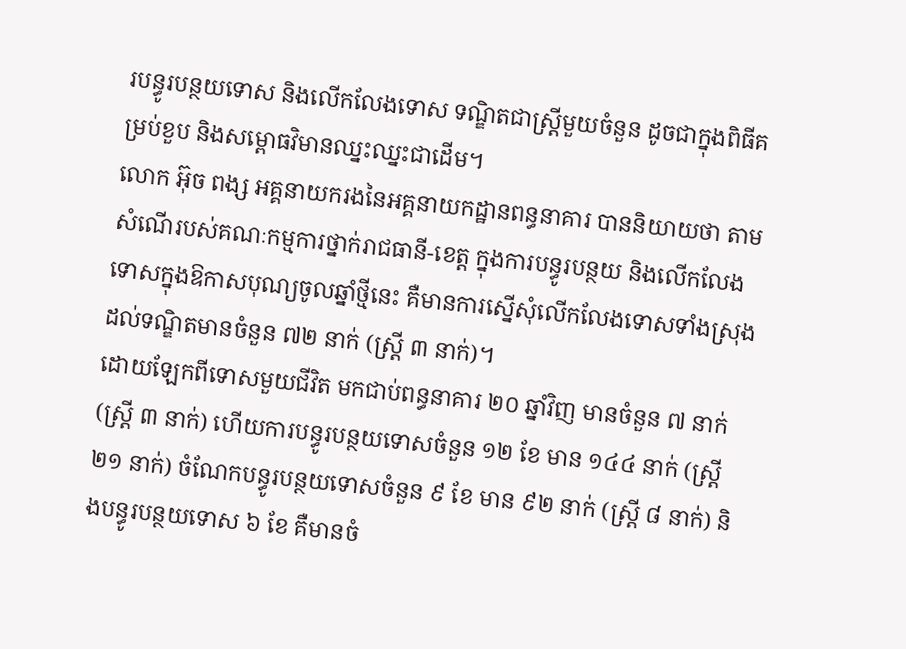របន្ធូរបន្ថយទោស និងលើកលែងទោស ទណ្ឌិតជាស្ត្រីមួយចំនួន ដូចជាក្នុងពិធីគម្រប់ខួប និងសម្ពោធវិមានឈ្នះឈ្នះជាដើម។
លោក អ៊ុច ពង្ស អគ្គនាយករងនៃអគ្គនាយកដ្ឋានពន្ធនាគារ បាននិយាយថា តាមសំណើរបស់គណៈកម្មការថ្នាក់រាជធានី-ខេត្ត ក្នុងការបន្ធូរបន្ថយ និងលើកលែងទោសក្នុងឱកាសបុណ្យចូលឆ្នាំថ្មីនេះ គឺមានការស្នើសុំលើកលែងទោសទាំងស្រុងដល់ទណ្ឌិតមានចំនួន ៧២ នាក់ (ស្ត្រី ៣ នាក់)។
ដោយឡែកពីទោសមួយជីវិត មកជាប់ពន្ធនាគារ ២០ ឆ្នាំវិញ មានចំនួន ៧ នាក់ (ស្ត្រី ៣ នាក់) ហើយការបន្ធូរបន្ថយទោសចំនួន ១២ ខែ មាន ១៤៤ នាក់ (ស្ត្រី ២១ នាក់) ចំណែកបន្ធូរបន្ថយទោសចំនួន ៩ ខែ មាន ៩២ នាក់ (ស្ត្រី ៨ នាក់) និងបន្ធូរបន្ថយទោស ៦ ខែ គឺមានចំ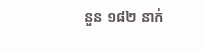នួន ១៨២ នាក់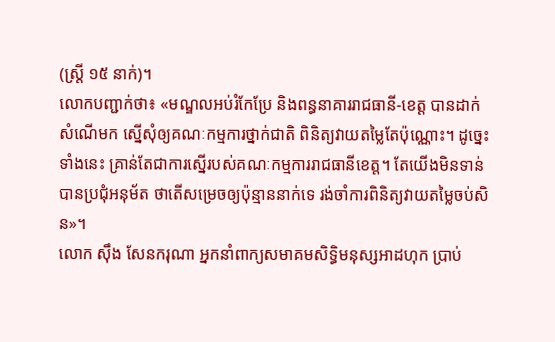(ស្ត្រី ១៥ នាក់)។
លោកបញ្ជាក់ថា៖ «មណ្ឌលអប់រំកែប្រែ និងពន្ធនាគាររាជធានី-ខេត្ត បានដាក់សំណើមក ស្នើសុំឲ្យគណៈកម្មការថ្នាក់ជាតិ ពិនិត្យវាយតម្លៃតែប៉ុណ្ណោះ។ ដូច្នេះទាំងនេះ គ្រាន់តែជាការស្នើរបស់គណៈកម្មការរាជធានីខេត្ត។ តែយើងមិនទាន់បានប្រជុំអនុម័ត ថាតើសម្រេចឲ្យប៉ុន្មាននាក់ទេ រង់ចាំការពិនិត្យវាយតម្លៃចប់សិន»។
លោក ស៊ឹង សែនករុណា អ្នកនាំពាក្យសមាគមសិទ្ធិមនុស្សអាដហុក ប្រាប់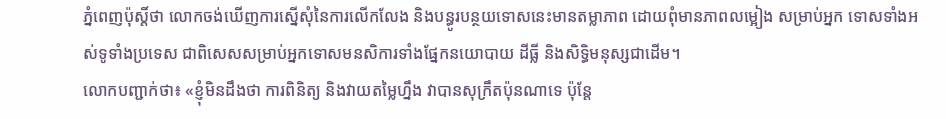ភ្នំពេញប៉ុស្តិ៍ថា លោកចង់ឃើញការស្នើសុំនៃការលើកលែង និងបន្ធូរបន្ថយទោសនេះមានតម្លាភាព ដោយពុំមានភាពលម្អៀង សម្រាប់អ្នក ទោសទាំងអស់ទូទាំងប្រទេស ជាពិសេសសម្រាប់អ្នកទោសមនសិការទាំងផ្នែកនយោបាយ ដីធ្លី និងសិទ្ធិមនុស្សជាដើម។
លោកបញ្ជាក់ថា៖ «ខ្ញុំមិនដឹងថា ការពិនិត្យ និងវាយតម្លៃហ្នឹង វាបានសុក្រឹតប៉ុនណាទេ ប៉ុន្តែ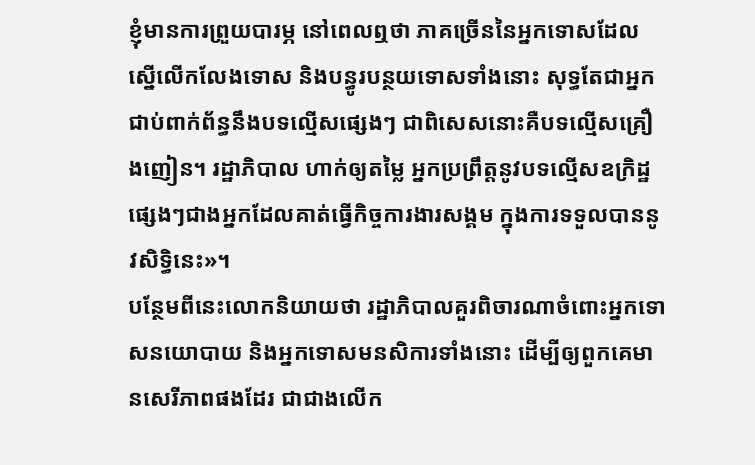ខ្ញុំមានការព្រួយបារម្ភ នៅពេលឮថា ភាគច្រើននៃអ្នកទោសដែលស្នើលើកលែងទោស និងបន្ធូរបន្ថយទោសទាំងនោះ សុទ្ធតែជាអ្នកជាប់ពាក់ព័ន្ធនឹងបទល្មើសផ្សេងៗ ជាពិសេសនោះគឺបទល្មើសគ្រឿងញៀន។ រដ្ឋាភិបាល ហាក់ឲ្យតម្លៃ អ្នកប្រព្រឹត្តនូវបទល្មើសឧក្រិដ្ឋផ្សេងៗជាងអ្នកដែលគាត់ធ្វើកិច្ចការងារសង្គម ក្នុងការទទួលបាននូវសិទ្ធិនេះ»។
បន្ថែមពីនេះលោកនិយាយថា រដ្ឋាភិបាលគួរពិចារណាចំពោះអ្នកទោសនយោបាយ និងអ្នកទោសមនសិការទាំងនោះ ដើម្បីឲ្យពួកគេមានសេរីភាពផងដែរ ជាជាងលើក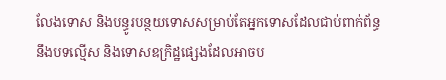លែងទោស និងបន្ធូរបន្ថយទោសសម្រាប់តែអ្នកទោសដែលជាប់ពាក់ព័ន្ធ នឹងបទល្មើស និងទោសឧក្រិដ្ឋផ្សេងដែលអាចប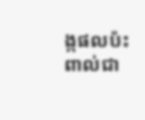ង្កផលប៉ះពាល់ជា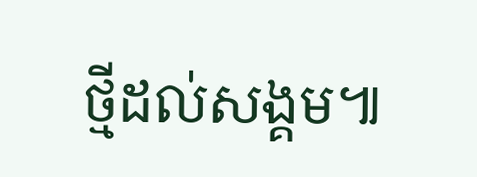ថ្មីដល់សង្គម៕